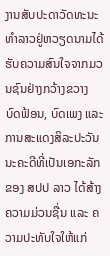ງານສັບປະດາວັດທະນະທຳລາວຢູ່ຫວຽດນາມໄດ້ຮັບຄວາມສົນໃຈຈາກມວນຊົນຢ່າງກວ້າງຂວາງ
ບົດຟ້ອນ, ບົດເພງ ແລະ ການສະແດງສິລະປະວັນນະຄະດີທີ່ເປັນເອກະລັກຂອງ ສປປ ລາວ ໄດ້ສ້າງຄວາມມ່ວນຊື່ນ ແລະ ຄວາມປະທັບໃຈໃຫ້ແກ່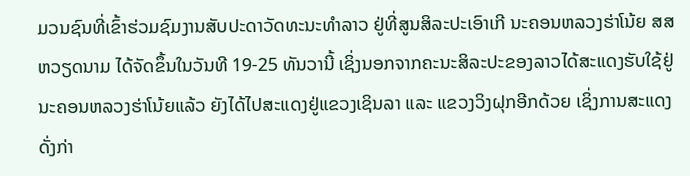ມວນຊົນທີ່ເຂົ້າຮ່ວມຊົມງານສັບປະດາວັດທະນະທຳລາວ ຢູ່ທີ່ສູນສິລະປະເອົາເກີ ນະຄອນຫລວງຮ່າໂນ້ຍ ສສ ຫວຽດນາມ ໄດ້ຈັດຂຶ້ນໃນວັນທີ 19-25 ທັນວານີ້ ເຊິ່ງນອກຈາກຄະນະສິລະປະຂອງລາວໄດ້ສະແດງຮັບໃຊ້ຢູ່ນະຄອນຫລວງຮ່າໂນ້ຍແລ້ວ ຍັງໄດ້ໄປສະແດງຢູ່ແຂວງເຊິນລາ ແລະ ແຂວງວິງຝຸກອີກດ້ວຍ ເຊິ່ງການສະແດງດັ່ງກ່າ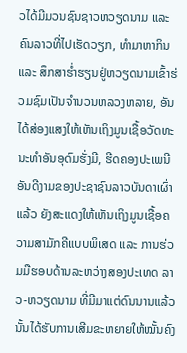ວໄດ້ມີມວນຊົນຊາວຫວຽດນາມ ແລະ ຄົນລາວທີ່ໄປເຮັດວຽກ, ທໍາມາຫາກິນ ແລະ ສຶກສາຮໍ່າຮຽນຢູ່ຫວຽດນາມເຂົ້າຮ່ວມຊົມເປັນຈຳນວນຫລວງຫລາຍ, ອັນໄດ້ສ່ອງແສງໃຫ້ເຫັນເຖິງມູນເຊື້ອວັດທະນະທຳອັນອຸດົມຮັ່ງມີ, ຮີດຄອງປະເພນີອັນດີງາມຂອງປະຊາຊົນລາວບັນດາເຜົ່າແລ້ວ ຍັງສະແດງໃຫ້ເຫັນເຖິງມູນເຊື້ອຄວາມສາມັກຄີແບບພິເສດ ແລະ ການຮ່ວມມືຮອບດ້ານລະຫວ່າງສອງປະເທດ ລາວ-ຫວຽດນາມ ທີ່ມີມາແຕ່ດົນນານແລ້ວນັ້ນໄດ້ຮັບການເສີມຂະຫຍາຍໃຫ້ໝັ້ນຄົງ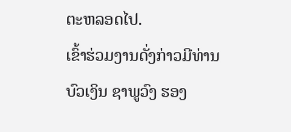ຕະຫລອດໄປ.
ເຂົ້າຮ່ວມງານດັ່ງກ່າວມີທ່ານ ບົວເງິນ ຊາພູວົງ ຮອງ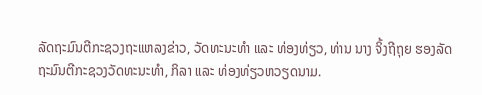ລັດຖະມົນຕີກະຊວງຖະແຫລງຂ່າວ, ວັດທະນະທຳ ແລະ ທ່ອງທ່ຽວ, ທ່ານ ນາງ ຈິ້ງຖີຖຸຍ ຮອງລັດຖະມົນຕີກະຊວງວັດທະນະທຳ, ກິລາ ແລະ ທ່ອງທ່ຽວຫວຽດນາມ.